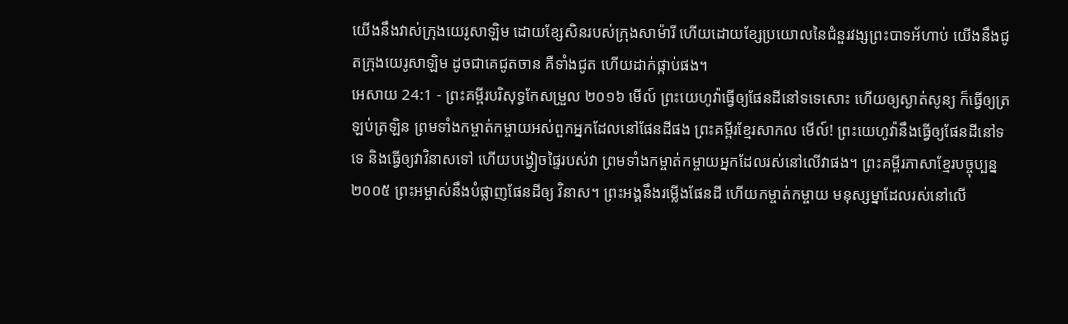យើងនឹងវាស់ក្រុងយេរូសាឡិម ដោយខ្សែសិនរបស់ក្រុងសាម៉ារី ហើយដោយខ្សែប្រយោលនៃជំនួរវង្សព្រះបាទអ័ហាប់ យើងនឹងជូតក្រុងយេរូសាឡិម ដូចជាគេជូតចាន គឺទាំងជូត ហើយដាក់ផ្កាប់ផង។
អេសាយ 24:1 - ព្រះគម្ពីរបរិសុទ្ធកែសម្រួល ២០១៦ មើល៍ ព្រះយេហូវ៉ាធ្វើឲ្យផែនដីនៅទទេសោះ ហើយឲ្យស្ងាត់សូន្យ ក៏ធ្វើឲ្យត្រឡប់ត្រឡិន ព្រមទាំងកម្ចាត់កម្ចាយអស់ពួកអ្នកដែលនៅផែនដីផង ព្រះគម្ពីរខ្មែរសាកល មើល៍! ព្រះយេហូវ៉ានឹងធ្វើឲ្យផែនដីនៅទទេ និងធ្វើឲ្យវាវិនាសទៅ ហើយបង្វៀចផ្ទៃរបស់វា ព្រមទាំងកម្ចាត់កម្ចាយអ្នកដែលរស់នៅលើវាផង។ ព្រះគម្ពីរភាសាខ្មែរបច្ចុប្បន្ន ២០០៥ ព្រះអម្ចាស់នឹងបំផ្លាញផែនដីឲ្យ វិនាស។ ព្រះអង្គនឹងរម្លើងផែនដី ហើយកម្ចាត់កម្ចាយ មនុស្សម្នាដែលរស់នៅលើ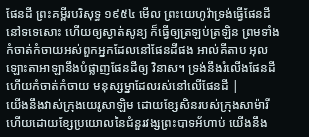ផែនដី ព្រះគម្ពីរបរិសុទ្ធ ១៩៥៤ មើល ព្រះយេហូវ៉ាទ្រង់ធ្វើផែនដីនៅទទេសោះ ហើយឲ្យស្ងាត់សូន្យ ក៏ធ្វើឲ្យត្រឡប់ត្រឡិន ព្រមទាំងកំចាត់កំចាយអស់ពួកអ្នកដែលនៅផែនដីផង អាល់គីតាប អុលឡោះតាអាឡានឹងបំផ្លាញផែនដីឲ្យ វិនាស។ ទ្រង់នឹងរំលើងផែនដី ហើយកំចាត់កំចាយ មនុស្សម្នាដែលរស់នៅលើផែនដី |
យើងនឹងវាស់ក្រុងយេរូសាឡិម ដោយខ្សែសិនរបស់ក្រុងសាម៉ារី ហើយដោយខ្សែប្រយោលនៃជំនួរវង្សព្រះបាទអ័ហាប់ យើងនឹង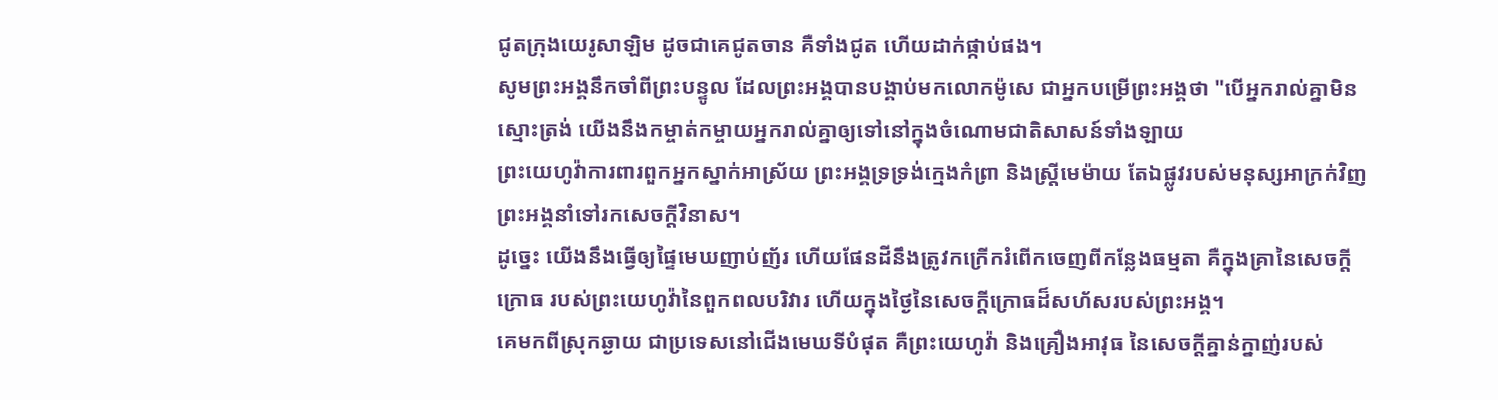ជូតក្រុងយេរូសាឡិម ដូចជាគេជូតចាន គឺទាំងជូត ហើយដាក់ផ្កាប់ផង។
សូមព្រះអង្គនឹកចាំពីព្រះបន្ទូល ដែលព្រះអង្គបានបង្គាប់មកលោកម៉ូសេ ជាអ្នកបម្រើព្រះអង្គថា "បើអ្នករាល់គ្នាមិនស្មោះត្រង់ យើងនឹងកម្ចាត់កម្ចាយអ្នករាល់គ្នាឲ្យទៅនៅក្នុងចំណោមជាតិសាសន៍ទាំងឡាយ
ព្រះយេហូវ៉ាការពារពួកអ្នកស្នាក់អាស្រ័យ ព្រះអង្គទ្រទ្រង់ក្មេងកំព្រា និងស្ត្រីមេម៉ាយ តែឯផ្លូវរបស់មនុស្សអាក្រក់វិញ ព្រះអង្គនាំទៅរកសេចក្ដីវិនាស។
ដូច្នេះ យើងនឹងធ្វើឲ្យផ្ទៃមេឃញាប់ញ័រ ហើយផែនដីនឹងត្រូវកក្រើករំពើកចេញពីកន្លែងធម្មតា គឺក្នុងគ្រានៃសេចក្ដីក្រោធ របស់ព្រះយេហូវ៉ានៃពួកពលបរិវារ ហើយក្នុងថ្ងៃនៃសេចក្ដីក្រោធដ៏សហ័សរបស់ព្រះអង្គ។
គេមកពីស្រុកឆ្ងាយ ជាប្រទេសនៅជើងមេឃទីបំផុត គឺព្រះយេហូវ៉ា និងគ្រឿងអាវុធ នៃសេចក្ដីគ្នាន់ក្នាញ់របស់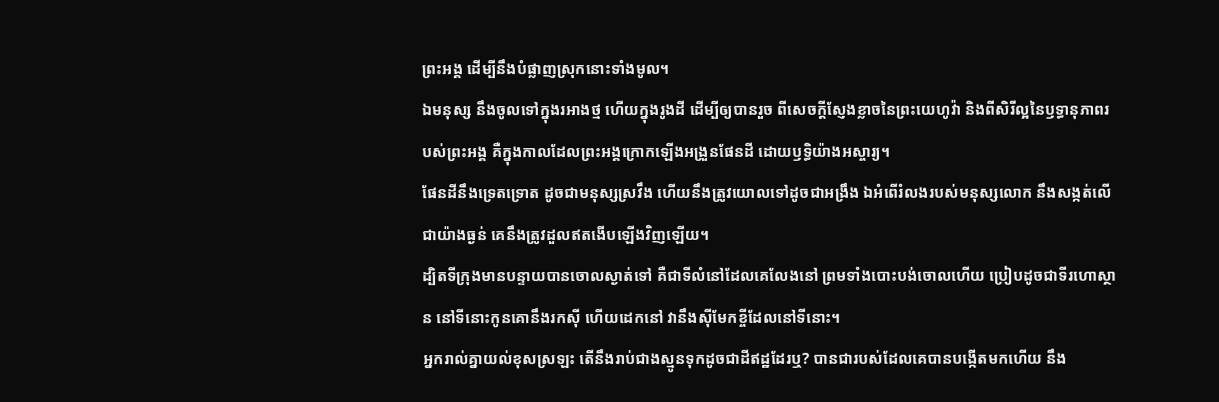ព្រះអង្គ ដើម្បីនឹងបំផ្លាញស្រុកនោះទាំងមូល។
ឯមនុស្ស នឹងចូលទៅក្នុងរអាងថ្ម ហើយក្នុងរូងដី ដើម្បីឲ្យបានរួច ពីសេចក្ដីស្ញែងខ្លាចនៃព្រះយេហូវ៉ា និងពីសិរីល្អនៃឫទ្ធានុភាពរបស់ព្រះអង្គ គឺក្នុងកាលដែលព្រះអង្គក្រោកឡើងអង្រួនផែនដី ដោយឫទ្ធិយ៉ាងអស្ចារ្យ។
ផែនដីនឹងទ្រេតទ្រោត ដូចជាមនុស្សស្រវឹង ហើយនឹងត្រូវយោលទៅដូចជាអង្រឹង ឯអំពើរំលងរបស់មនុស្សលោក នឹងសង្កត់លើជាយ៉ាងធ្ងន់ គេនឹងត្រូវដួលឥតងើបឡើងវិញឡើយ។
ដ្បិតទីក្រុងមានបន្ទាយបានចោលស្ងាត់ទៅ គឺជាទីលំនៅដែលគេលែងនៅ ព្រមទាំងបោះបង់ចោលហើយ ប្រៀបដូចជាទីរហោស្ថាន នៅទីនោះកូនគោនឹងរកស៊ី ហើយដេកនៅ វានឹងស៊ីមែកខ្ចីដែលនៅទីនោះ។
អ្នករាល់គ្នាយល់ខុសស្រឡះ តើនឹងរាប់ជាងស្មូនទុកដូចជាដីឥដ្ឋដែរឬ? បានជារបស់ដែលគេបានបង្កើតមកហើយ នឹង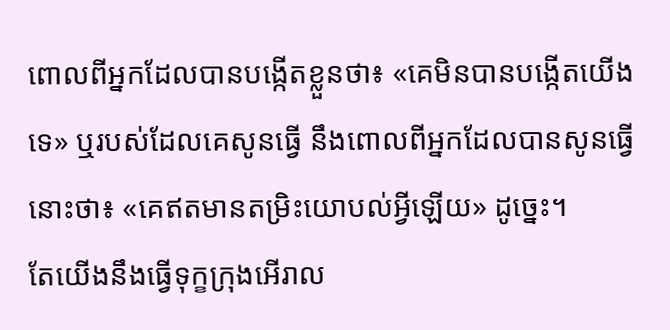ពោលពីអ្នកដែលបានបង្កើតខ្លួនថា៖ «គេមិនបានបង្កើតយើងទេ» ឬរបស់ដែលគេសូនធ្វើ នឹងពោលពីអ្នកដែលបានសូនធ្វើនោះថា៖ «គេឥតមានតម្រិះយោបល់អ្វីឡើយ» ដូច្នេះ។
តែយើងនឹងធ្វើទុក្ខក្រុងអើរាល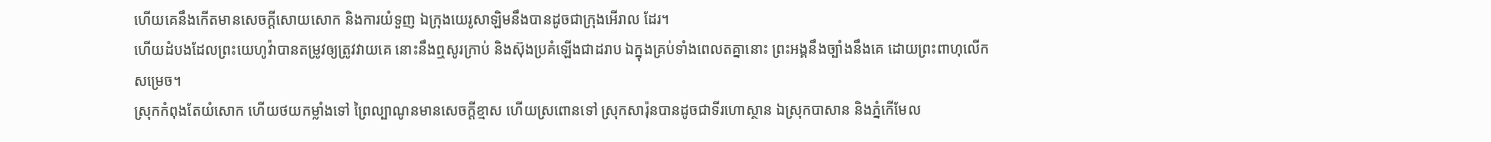ហើយគេនឹងកើតមានសេចក្ដីសោយសោក និងការយំទួញ ឯក្រុងយេរូសាឡិមនឹងបានដូចជាក្រុងអើរាល ដែរ។
ហើយដំបងដែលព្រះយេហូវ៉ាបានតម្រូវឲ្យត្រូវវាយគេ នោះនឹងឮសូរក្រាប់ និងស៊ុងប្រគំឡើងជាដរាប ឯក្នុងគ្រប់ទាំងពេលតគ្នានោះ ព្រះអង្គនឹងច្បាំងនឹងគេ ដោយព្រះពាហុលើកសម្រេច។
ស្រុកកំពុងតែយំសោក ហើយថយកម្លាំងទៅ ព្រៃល្បាណូនមានសេចក្ដីខ្មាស ហើយស្រពោនទៅ ស្រុកសារ៉ុនបានដូចជាទីរហោស្ថាន ឯស្រុកបាសាន និងភ្នំកើមែល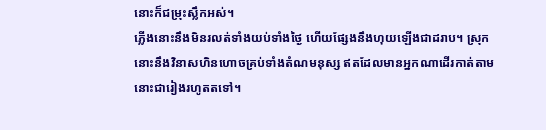នោះក៏ជម្រុះស្លឹកអស់។
ភ្លើងនោះនឹងមិនរលត់ទាំងយប់ទាំងថ្ងៃ ហើយផ្សែងនឹងហុយឡើងជាដរាប។ ស្រុកនោះនឹងវិនាសហិនហោចគ្រប់ទាំងតំណមនុស្ស ឥតដែលមានអ្នកណាដើរកាត់តាមនោះជារៀងរហូតតទៅ។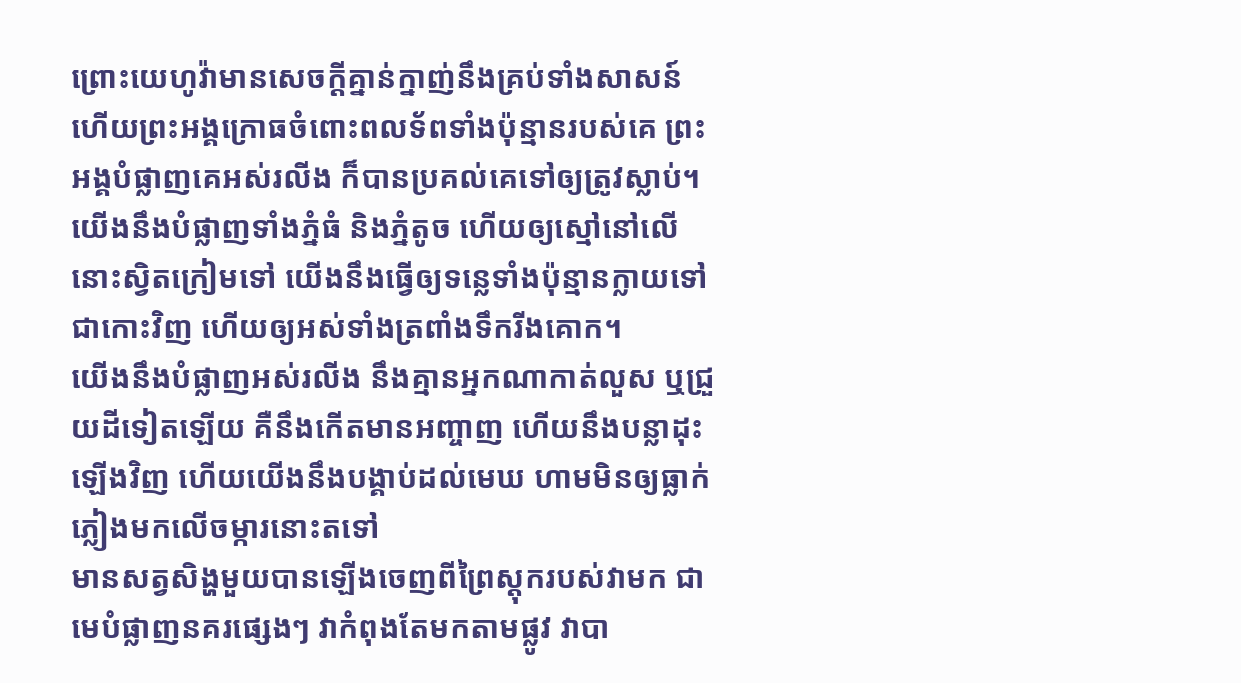ព្រោះយេហូវ៉ាមានសេចក្ដីគ្នាន់ក្នាញ់នឹងគ្រប់ទាំងសាសន៍ ហើយព្រះអង្គក្រោធចំពោះពលទ័ពទាំងប៉ុន្មានរបស់គេ ព្រះអង្គបំផ្លាញគេអស់រលីង ក៏បានប្រគល់គេទៅឲ្យត្រូវស្លាប់។
យើងនឹងបំផ្លាញទាំងភ្នំធំ និងភ្នំតូច ហើយឲ្យស្មៅនៅលើនោះស្វិតក្រៀមទៅ យើងនឹងធ្វើឲ្យទន្លេទាំងប៉ុន្មានក្លាយទៅជាកោះវិញ ហើយឲ្យអស់ទាំងត្រពាំងទឹករីងគោក។
យើងនឹងបំផ្លាញអស់រលីង នឹងគ្មានអ្នកណាកាត់លួស ឬជ្រួយដីទៀតឡើយ គឺនឹងកើតមានអញ្ចាញ ហើយនឹងបន្លាដុះឡើងវិញ ហើយយើងនឹងបង្គាប់ដល់មេឃ ហាមមិនឲ្យធ្លាក់ភ្លៀងមកលើចម្ការនោះតទៅ
មានសត្វសិង្ហមួយបានឡើងចេញពីព្រៃស្តុករបស់វាមក ជាមេបំផ្លាញនគរផ្សេងៗ វាកំពុងតែមកតាមផ្លូវ វាបា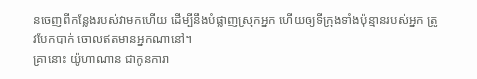នចេញពីកន្លែងរបស់វាមកហើយ ដើម្បីនឹងបំផ្លាញស្រុកអ្នក ហើយឲ្យទីក្រុងទាំងប៉ុន្មានរបស់អ្នក ត្រូវបែកបាក់ ចោលឥតមានអ្នកណានៅ។
គ្រានោះ យ៉ូហាណាន ជាកូនការា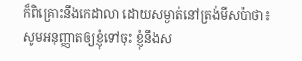ក៏ពិគ្រោះនឹងកេដាលា ដោយសម្ងាត់នៅត្រង់មីសប៉ាថា៖ សូមអនុញ្ញាតឲ្យខ្ញុំទៅចុះ ខ្ញុំនឹងស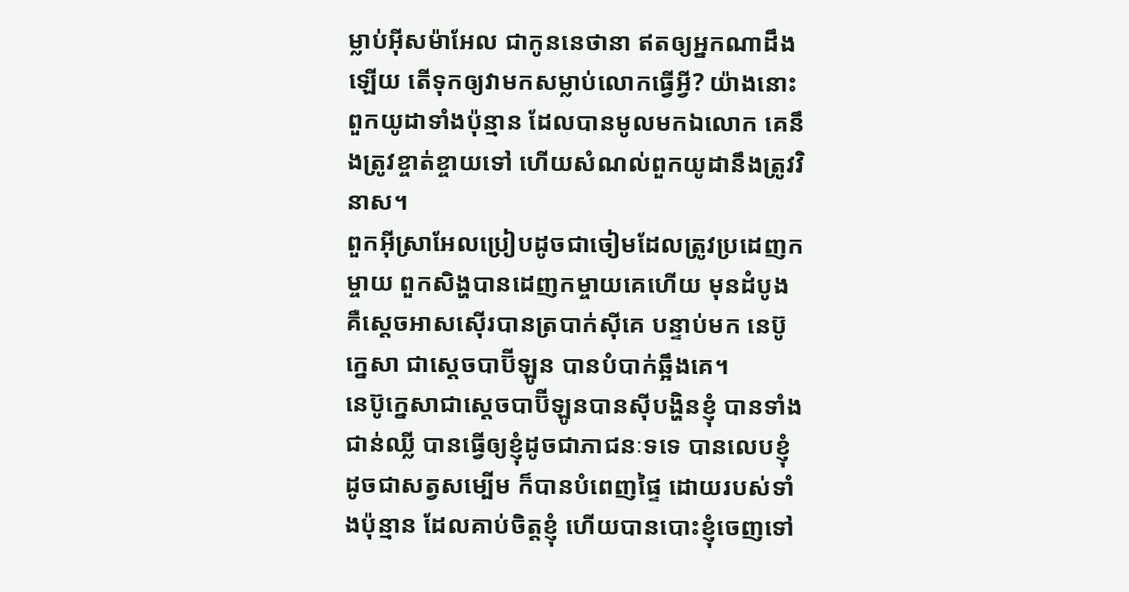ម្លាប់អ៊ីសម៉ាអែល ជាកូននេថានា ឥតឲ្យអ្នកណាដឹងឡើយ តើទុកឲ្យវាមកសម្លាប់លោកធ្វើអ្វី? យ៉ាងនោះពួកយូដាទាំងប៉ុន្មាន ដែលបានមូលមកឯលោក គេនឹងត្រូវខ្ចាត់ខ្ចាយទៅ ហើយសំណល់ពួកយូដានឹងត្រូវវិនាស។
ពួកអ៊ីស្រាអែលប្រៀបដូចជាចៀមដែលត្រូវប្រដេញកម្ចាយ ពួកសិង្ហបានដេញកម្ចាយគេហើយ មុនដំបូង គឺស្តេចអាសស៊ើរបានត្របាក់ស៊ីគេ បន្ទាប់មក នេប៊ូក្នេសា ជាស្តេចបាប៊ីឡូន បានបំបាក់ឆ្អឹងគេ។
នេប៊ូក្នេសាជាស្តេចបាប៊ីឡូនបានស៊ីបង្ហិនខ្ញុំ បានទាំងជាន់ឈ្លី បានធ្វើឲ្យខ្ញុំដូចជាភាជនៈទទេ បានលេបខ្ញុំ ដូចជាសត្វសម្បើម ក៏បានបំពេញផ្ទៃ ដោយរបស់ទាំងប៉ុន្មាន ដែលគាប់ចិត្តខ្ញុំ ហើយបានបោះខ្ញុំចេញទៅ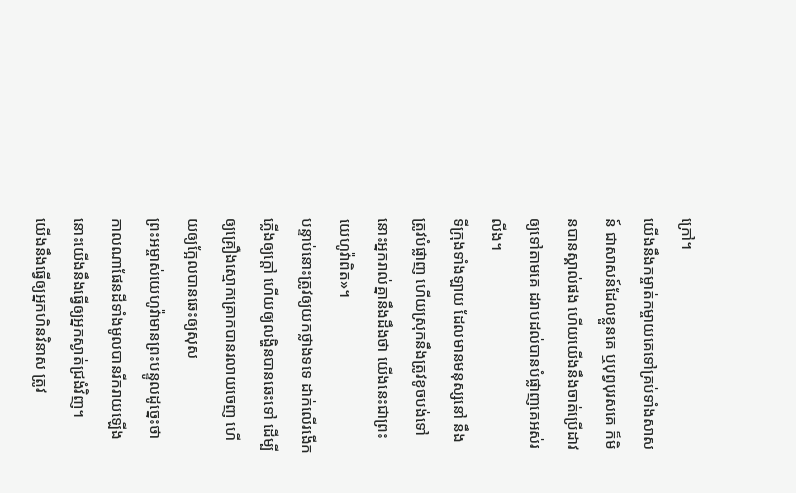ក្រៅ។
យើងនឹងកម្ចាត់កម្ចាយគេទៅគ្រប់ទាំងសាសន៍ ជាសាសន៍ដែលខ្លួនគេ ឬបុព្វបុរសគេ ក៏មិនបានស្គាល់ផង ហើយយើងនឹងចាត់ប្រើដាវឲ្យទៅតាមគេ ដរាបដល់បានបំផ្លាញគេអស់រលីង។
ទីក្រុងទាំងឡាយ ដែលមានមនុស្សនៅ នឹងត្រូវបំផ្លាញ ហើយស្រុកនឹងត្រូវខូចបង់ទៅ នោះអ្នករាល់គ្នានឹងដឹងថា យើងនេះជាព្រះយេហូវ៉ាពិត»។
បន្ទាប់នោះត្រូវឲ្យយកថ្លាងទទេ ដាក់លើរងើកភ្លើងឲ្យក្តៅ ហើយឲ្យលង្ហិនបានឆេះទៅ ដើម្បីឲ្យគ្រឿងស្មោកគ្រោកបានរលាយចេញ ហើយឲ្យក្អែលបានឆេះឲ្យសុស
ព្រះអម្ចាស់យេហូវ៉ាមានព្រះបន្ទូលដូច្នេះថា កាលណាផែនដីទាំងមូលបានរីករាយឡើង នោះយើងនឹងធ្វើឲ្យអ្នកស្ងាត់ជ្រងំវិញ។
យើងនឹងធ្វើឲ្យអ្នកហិនវិនាស ត្រូវ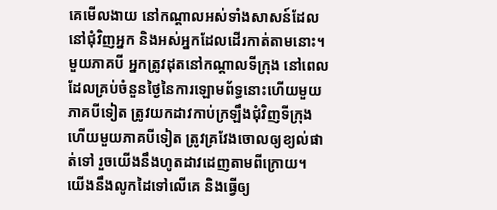គេមើលងាយ នៅកណ្ដាលអស់ទាំងសាសន៍ដែលនៅជុំវិញអ្នក និងអស់អ្នកដែលដើរកាត់តាមនោះ។
មួយភាគបី អ្នកត្រូវដុតនៅកណ្ដាលទីក្រុង នៅពេលដែលគ្រប់ចំនួនថ្ងៃនៃការឡោមព័ទ្ធនោះហើយមួយភាគបីទៀត ត្រូវយកដាវកាប់ក្រឡឹងជុំវិញទីក្រុង ហើយមួយភាគបីទៀត ត្រូវគ្រវែងចោលឲ្យខ្យល់ផាត់ទៅ រួចយើងនឹងហូតដាវដេញតាមពីក្រោយ។
យើងនឹងលូកដៃទៅលើគេ និងធ្វើឲ្យ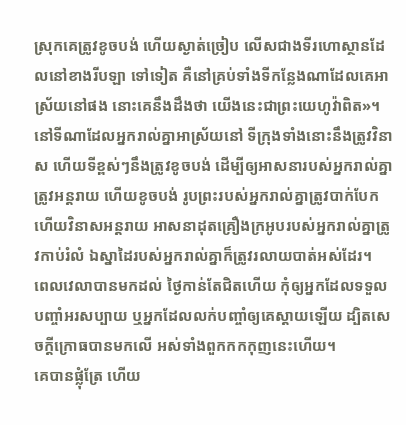ស្រុកគេត្រូវខូចបង់ ហើយស្ងាត់ច្រៀប លើសជាងទីរហោស្ថានដែលនៅខាងរីបឡា ទៅទៀត គឺនៅគ្រប់ទាំងទីកន្លែងណាដែលគេអាស្រ័យនៅផង នោះគេនឹងដឹងថា យើងនេះជាព្រះយេហូវ៉ាពិត»។
នៅទីណាដែលអ្នករាល់គ្នាអាស្រ័យនៅ ទីក្រុងទាំងនោះនឹងត្រូវវិនាស ហើយទីខ្ពស់ៗនឹងត្រូវខូចបង់ ដើម្បីឲ្យអាសនារបស់អ្នករាល់គ្នាត្រូវអន្តរាយ ហើយខូចបង់ រូបព្រះរបស់អ្នករាល់គ្នាត្រូវបាក់បែក ហើយវិនាសអន្តរាយ អាសនាដុតគ្រឿងក្រអូបរបស់អ្នករាល់គ្នាត្រូវកាប់រំលំ ឯស្នាដៃរបស់អ្នករាល់គ្នាក៏ត្រូវរលាយបាត់អស់ដែរ។
ពេលវេលាបានមកដល់ ថ្ងៃកាន់តែជិតហើយ កុំឲ្យអ្នកដែលទទួលបញ្ចាំអរសប្បាយ ឬអ្នកដែលលក់បញ្ចាំឲ្យគេស្តាយឡើយ ដ្បិតសេចក្ដីក្រោធបានមកលើ អស់ទាំងពួកកកកុញនេះហើយ។
គេបានផ្លុំត្រែ ហើយ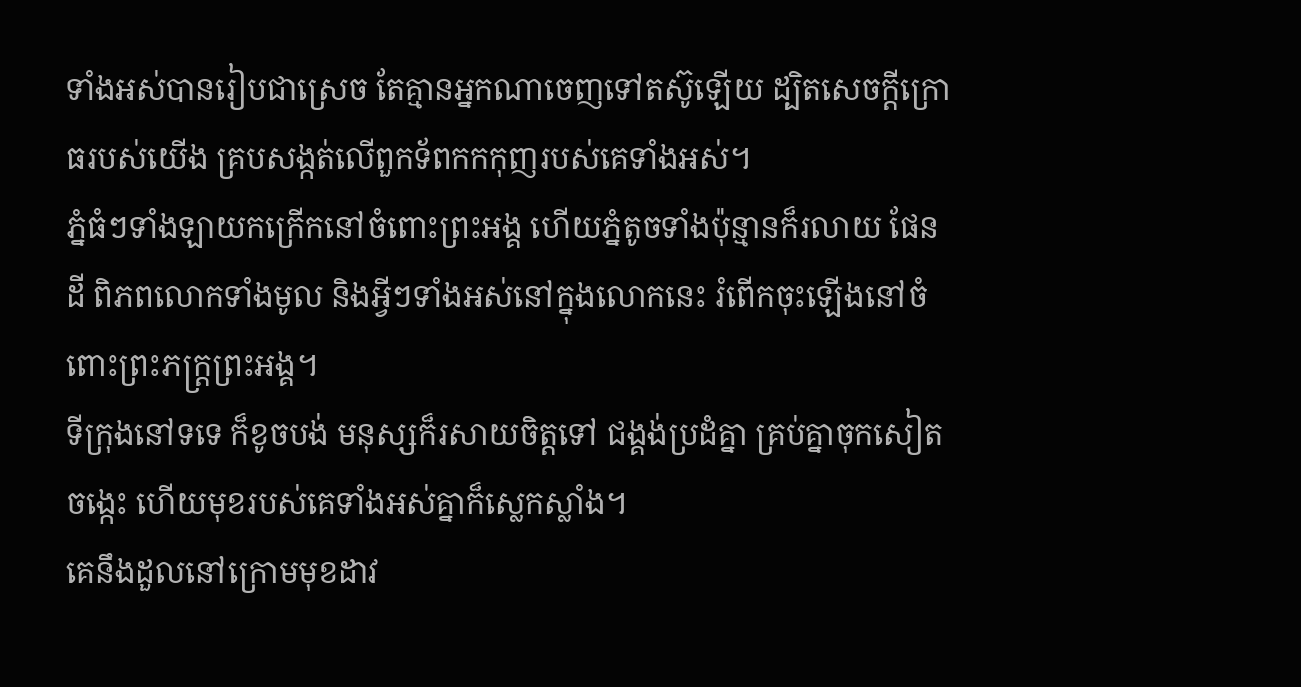ទាំងអស់បានរៀបជាស្រេច តែគ្មានអ្នកណាចេញទៅតស៊ូឡើយ ដ្បិតសេចក្ដីក្រោធរបស់យើង គ្របសង្កត់លើពួកទ័ពកកកុញរបស់គេទាំងអស់។
ភ្នំធំៗទាំងឡាយកក្រើកនៅចំពោះព្រះអង្គ ហើយភ្នំតូចទាំងប៉ុន្មានក៏រលាយ ផែនដី ពិភពលោកទាំងមូល និងអ្វីៗទាំងអស់នៅក្នុងលោកនេះ រំពើកចុះឡើងនៅចំពោះព្រះភក្ត្រព្រះអង្គ។
ទីក្រុងនៅទទេ ក៏ខូចបង់ មនុស្សក៏រសាយចិត្តទៅ ជង្គង់ប្រដំគ្នា គ្រប់គ្នាចុកសៀតចង្កេះ ហើយមុខរបស់គេទាំងអស់គ្នាក៏ស្លេកស្លាំង។
គេនឹងដួលនៅក្រោមមុខដាវ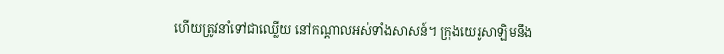ហើយត្រូវនាំទៅជាឈ្លើយ នៅកណ្ដាលអស់ទាំងសាសន៍។ ក្រុងយេរូសាឡិមនឹង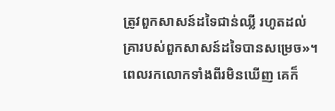ត្រូវពួកសាសន៍ដទៃជាន់ឈ្លី រហូតដល់គ្រារបស់ពួកសាសន៍ដទៃបានសម្រេច»។
ពេលរកលោកទាំងពីរមិនឃើញ គេក៏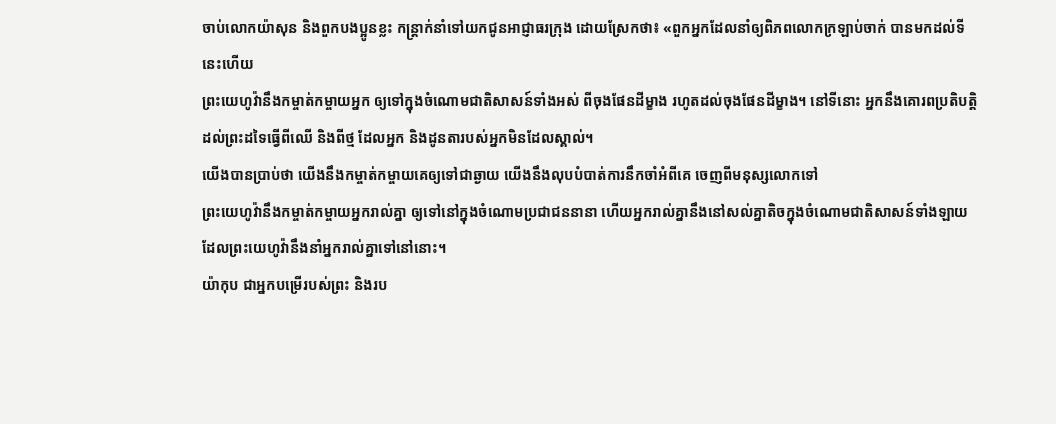ចាប់លោកយ៉ាសុន និងពួកបងប្អូនខ្លះ កន្ត្រាក់នាំទៅយកជូនអាជ្ញាធរក្រុង ដោយស្រែកថា៖ «ពួកអ្នកដែលនាំឲ្យពិភពលោកក្រឡាប់ចាក់ បានមកដល់ទីនេះហើយ
ព្រះយេហូវ៉ានឹងកម្ចាត់កម្ចាយអ្នក ឲ្យទៅក្នុងចំណោមជាតិសាសន៍ទាំងអស់ ពីចុងផែនដីម្ខាង រហូតដល់ចុងផែនដីម្ខាង។ នៅទីនោះ អ្នកនឹងគោរពប្រតិបត្តិដល់ព្រះដទៃធ្វើពីឈើ និងពីថ្ម ដែលអ្នក និងដូនតារបស់អ្នកមិនដែលស្គាល់។
យើងបានប្រាប់ថា យើងនឹងកម្ចាត់កម្ចាយគេឲ្យទៅជាឆ្ងាយ យើងនឹងលុបបំបាត់ការនឹកចាំអំពីគេ ចេញពីមនុស្សលោកទៅ
ព្រះយេហូវ៉ានឹងកម្ចាត់កម្ចាយអ្នករាល់គ្នា ឲ្យទៅនៅក្នុងចំណោមប្រជាជននានា ហើយអ្នករាល់គ្នានឹងនៅសល់គ្នាតិចក្នុងចំណោមជាតិសាសន៍ទាំងឡាយ ដែលព្រះយេហូវ៉ានឹងនាំអ្នករាល់គ្នាទៅនៅនោះ។
យ៉ាកុប ជាអ្នកបម្រើរបស់ព្រះ និងរប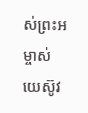ស់ព្រះអម្ចាស់យេស៊ូវ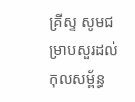គ្រីស្ទ សូមជម្រាបសួរដល់កុលសម្ព័ន្ធ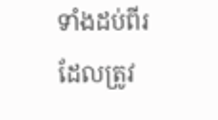ទាំងដប់ពីរ ដែលត្រូវ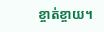ខ្ចាត់ខ្ចាយ។